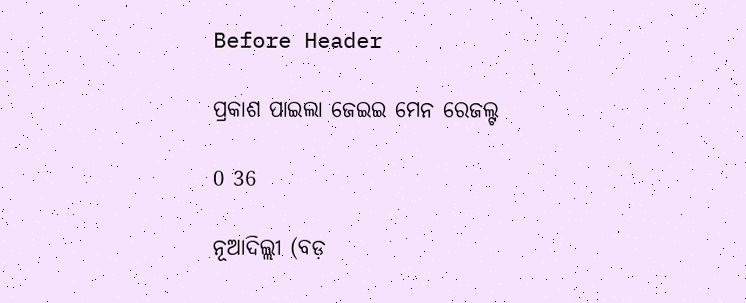Before Header

ପ୍ରକାଶ ପାଇଲା ଜେଇଇ ମେନ ରେଜଲ୍ଟ

0 36

ନୂଆଦିଲ୍ଲୀ (ବଡ଼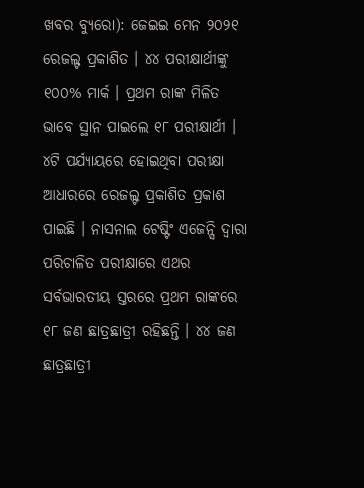ଖବର ବ୍ୟୁରୋ): ଜେଇଇ ମେନ ୨୦୨୧ ରେଜଲ୍ଟ ପ୍ରକାଶିତ । ୪୪ ପରୀକ୍ଷାର୍ଥୀଙ୍କୁ ୧୦୦% ମାର୍କ । ପ୍ରଥମ ରାଙ୍କ ମିଳିତ ଭାବେ ସ୍ଥାନ ପାଇଲେ ୧୮ ପରୀକ୍ଷାର୍ଥୀ । ୪ଟି ପର୍ଯ୍ୟାୟରେ ହୋଇଥିବା ପରୀକ୍ଷା ଆଧାରରେ ରେଜଲ୍ଟ ପ୍ରକାଶିତ ପ୍ରକାଶ ପାଇଛି । ନାସନାଲ ଟେଷ୍ଟିଂ ଏଜେନ୍ସି ଦ୍ୱାରା ପରିଚାଳିତ ପରୀକ୍ଷାରେ ଏଥର ସର୍ବଭାରତୀୟ ସ୍ତରରେ ପ୍ରଥମ ରାଙ୍କରେ ୧୮ ଜଣ ଛାତ୍ରଛାତ୍ରୀ ରହିଛନ୍ତି । ୪୪ ଜଣ ଛାତ୍ରଛାତ୍ରୀ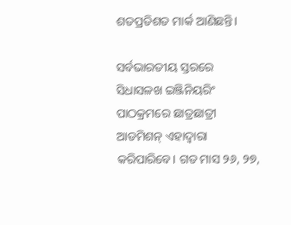ଶତପ୍ରତିଶତ ମାର୍କ ଆଣିଛନ୍ତି।

ସର୍ବଭାରତୀୟ ସ୍ତରରେ ସିଧାସଳଖ ଇଞ୍ଜିନିୟରିଂ ପାଠକ୍ରମରେ ଛାତ୍ରଛାତ୍ରୀ ଆଡମିଶନ୍ ଏହାଦ୍ୱାରା କରିପାରିବେ। ଗତ ମାସ ୨୬, ୨୭,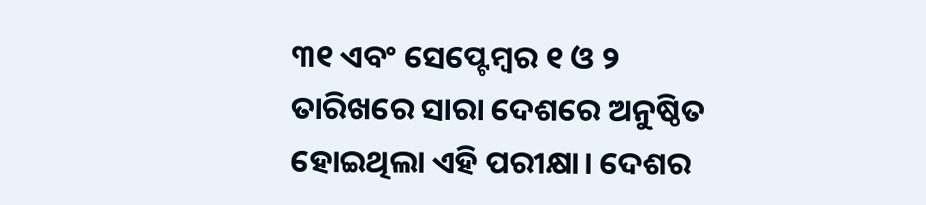୩୧ ଏବଂ ସେପ୍ଟେମ୍ବର ୧ ଓ ୨ ତାରିଖରେ ସାରା ଦେଶରେ ଅନୁଷ୍ଠିତ ହୋଇଥିଲା ଏହି ପରୀକ୍ଷା। ଦେଶର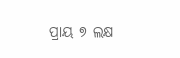ପ୍ରାୟ ୭ ଲକ୍ଷ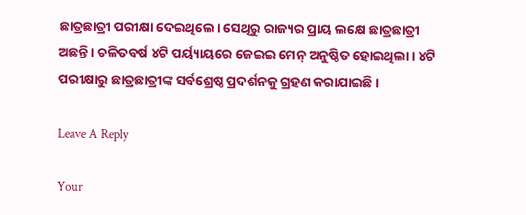ଛାତ୍ରଛାତ୍ରୀ ପରୀକ୍ଷା ଦେଇଥିଲେ। ସେଥିରୁ ରାଜ୍ୟର ପ୍ରାୟ ଲକ୍ଷେ ଛାତ୍ରଛାତ୍ରୀ ଅଛନ୍ତି। ଚଳିତବର୍ଷ ୪ଟି ପର୍ୟ୍ୟାୟରେ ଜେଇଇ ମେନ୍ ଅନୁଷ୍ଠିତ ହୋଇଥିଲା। ୪ଟି ପରୀକ୍ଷାରୁ ଛାତ୍ରଛାତ୍ରୀଙ୍କ ସର୍ବଶ୍ରେଷ୍ଠ ପ୍ରଦର୍ଶନକୁ ଗ୍ରହଣ କରାଯାଇଛି।

Leave A Reply

Your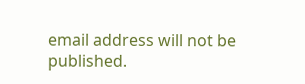email address will not be published.